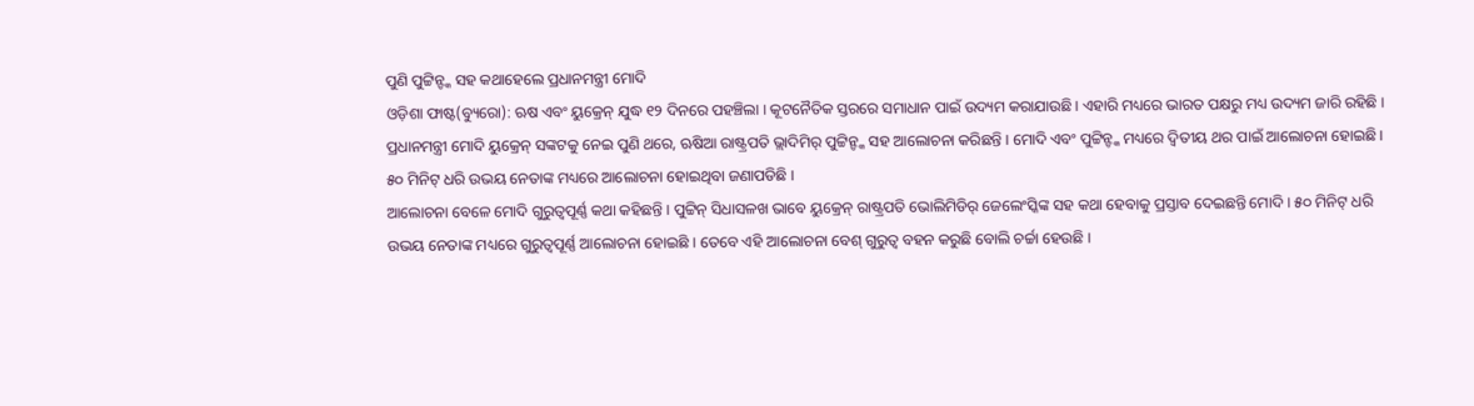ପୁଣି ପୁଟ୍ଟିନ୍ଙ୍କ ସହ କଥାହେଲେ ପ୍ରଧାନମନ୍ତ୍ରୀ ମୋଦି
ଓଡ଼ିଶା ଫାଷ୍ଟ(ବ୍ୟୁରୋ): ଋଷ ଏବଂ ୟୁକ୍ରେନ୍ ଯୁଦ୍ଧ ୧୨ ଦିନରେ ପହଞ୍ଚିଲା । କୂଟନୈତିକ ସ୍ତରରେ ସମାଧାନ ପାଇଁ ଉଦ୍ୟମ କରାଯାଉଛି । ଏହାରି ମଧ୍ୟରେ ଭାରତ ପକ୍ଷରୁ ମଧ୍ୟ ଉଦ୍ୟମ ଜାରି ରହିଛି । ପ୍ରଧାନମନ୍ତ୍ରୀ ମୋଦି ୟୁକ୍ରେନ୍ ସଙ୍କଟକୁ ନେଇ ପୁଣି ଥରେ, ଋଷିଆ ରାଷ୍ଟ୍ରପତି ଭ୍ଲାଦିମିର୍ ପୁଟ୍ଟିନ୍ଙ୍କ ସହ ଆଲୋଚନା କରିଛନ୍ତି । ମୋଦି ଏବଂ ପୁଟ୍ଟିନ୍ଙ୍କ ମଧ୍ୟରେ ଦ୍ବିତୀୟ ଥର ପାଇଁ ଆଲୋଚନା ହୋଇଛି । ୫୦ ମିନିଟ୍ ଧରି ଉଭୟ ନେତାଙ୍କ ମଧ୍ୟରେ ଆଲୋଚନା ହୋଇଥିବା ଜଣାପଡିଛି ।
ଆଲୋଚନା ବେଳେ ମୋଦି ଗୁରୁତ୍ବପୂର୍ଣ୍ଣ କଥା କହିଛନ୍ତି । ପୁଟ୍ଟିନ୍ ସିଧାସଳଖ ଭାବେ ୟୁକ୍ରେନ୍ ରାଷ୍ଟ୍ରପତି ଭୋଲିମିଡିର୍ ଜେଲେଂସ୍କିଙ୍କ ସହ କଥା ହେବାକୁ ପ୍ରସ୍ତାବ ଦେଇଛନ୍ତି ମୋଦି । ୫୦ ମିନିଟ୍ ଧରି ଉଭୟ ନେତାଙ୍କ ମଧ୍ୟରେ ଗୁରୁତ୍ବପୂର୍ଣ୍ଣ ଆଲୋଚନା ହୋଇଛି । ତେବେ ଏହି ଆଲୋଚନା ବେଶ୍ ଗୁରୁତ୍ବ ବହନ କରୁଛି ବୋଲି ଚର୍ଚ୍ଚା ହେଉଛି ।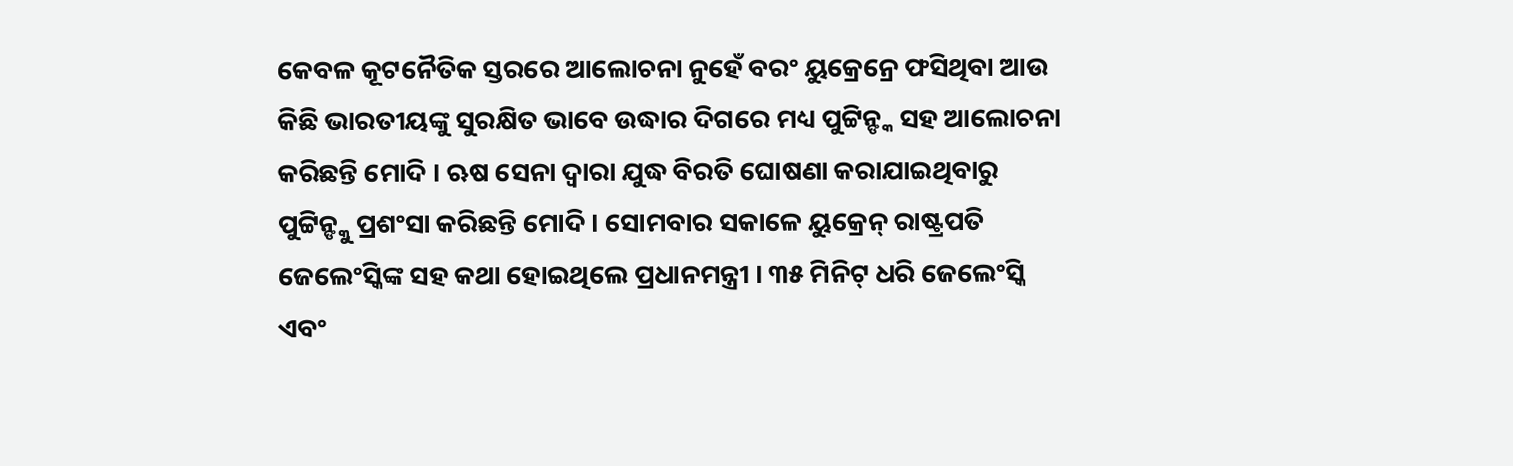କେବଳ କୂଟନୈତିକ ସ୍ତରରେ ଆଲୋଚନା ନୁହେଁ ବରଂ ୟୁକ୍ରେନ୍ରେ ଫସିଥିବା ଆଉ କିଛି ଭାରତୀୟଙ୍କୁ ସୁରକ୍ଷିତ ଭାବେ ଉଦ୍ଧାର ଦିଗରେ ମଧ୍ୟ ପୁଟ୍ଟିନ୍ଙ୍କ ସହ ଆଲୋଚନା କରିଛନ୍ତି ମୋଦି । ଋଷ ସେନା ଦ୍ବାରା ଯୁଦ୍ଧ ବିରତି ଘୋଷଣା କରାଯାଇଥିବାରୁ ପୁଟ୍ଟିନ୍ଙ୍କୁ ପ୍ରଶଂସା କରିଛନ୍ତି ମୋଦି । ସୋମବାର ସକାଳେ ୟୁକ୍ରେନ୍ ରାଷ୍ଟ୍ରପତି ଜେଲେଂସ୍କିଙ୍କ ସହ କଥା ହୋଇଥିଲେ ପ୍ରଧାନମନ୍ତ୍ରୀ । ୩୫ ମିନିଟ୍ ଧରି ଜେଲେଂସ୍କି ଏବଂ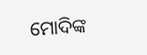ମୋଦିଙ୍କ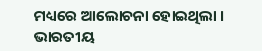ମଧ୍ୟରେ ଆଲୋଚନା ହୋଇଥିଲା । ଭାରତୀୟ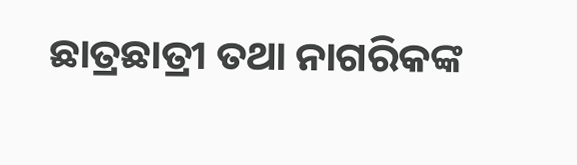ଛାତ୍ରଛାତ୍ରୀ ତଥା ନାଗରିକଙ୍କ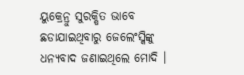ୟୁକ୍ରେନ୍ରୁ ସୁରକ୍ଷିତ ଭାବେ ଛଡାଯାଇଥିବାରୁ ଜେଲେଂସ୍କିଙ୍କୁ ଧନ୍ୟବାଦ ଜଣାଇଥିଲେ ମୋଦି ।